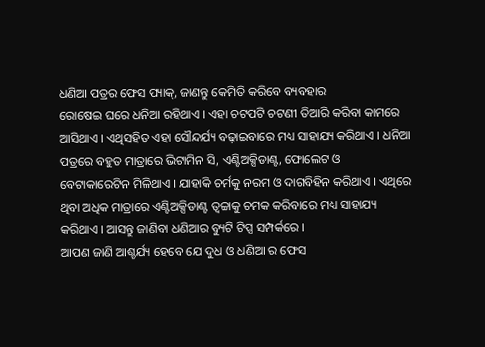ଧଣିଆ ପତ୍ରର ଫେସ ପ୍ୟାକ୍, ଜାଣନ୍ତୁ କେମିତି କରିବେ ବ୍ୟବହାର
ରୋଷେଇ ଘରେ ଧନିଆ ରହିଥାଏ । ଏହା ଚଟପଟି ଚଟଣୀ ତିଆରି କରିବା କାମରେ ଆସିଥାଏ । ଏଥିସହିତ ଏହା ସୌନ୍ଦର୍ଯ୍ୟ ବଢ଼ାଇବାରେ ମଧ୍ୟ ସାହାଯ୍ୟ କରିଥାଏ । ଧନିଆ ପତ୍ରରେ ବହୁତ ମାତ୍ରାରେ ଭିଟାମିନ ସି, ଏଣ୍ଟିଅକ୍ସିଡାଣ୍ଟ, ଫୋଲେଟ ଓ ବେଟାକାରେଟିନ ମିଳିଥାଏ । ଯାହାକି ଚର୍ମକୁ ନରମ ଓ ଦାଗବିହିନ କରିଥାଏ । ଏଥିରେ ଥିବା ଅଧିକ ମାତ୍ରାରେ ଏଣ୍ଟିଅକ୍ସିଡାଣ୍ଟ ତ୍ୱଚ୍ଚାକୁ ଚମକ କରିବାରେ ମଧ୍ୟ ସାହାଯ୍ୟ କରିଥାଏ । ଆସନ୍ତୁ ଜାଣିବା ଧଣିଆର ବ୍ୟୁଟି ଟିପ୍ସ ସମ୍ପର୍କରେ ।
ଆପଣ ଜାଣି ଆଶ୍ଚର୍ଯ୍ୟ ହେବେ ଯେ ଦୁଧ ଓ ଧଣିଆ ର ଫେସ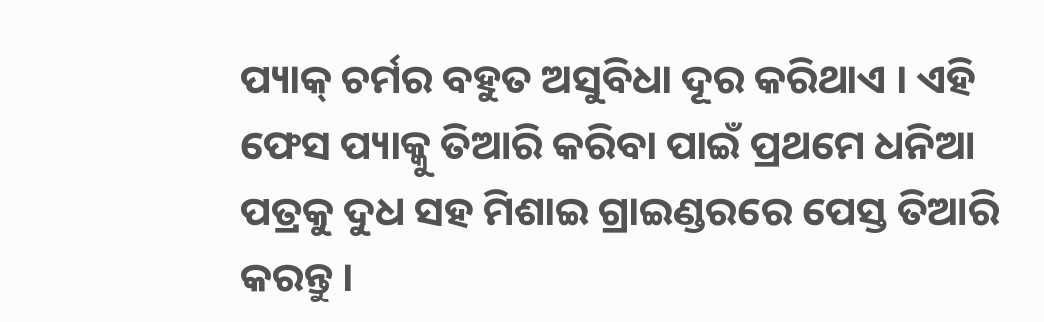ପ୍ୟାକ୍ ଚର୍ମର ବହୁତ ଅସୁବିଧା ଦୂର କରିଥାଏ । ଏହି ଫେସ ପ୍ୟାକ୍କୁ ତିଆରି କରିବା ପାଇଁ ପ୍ରଥମେ ଧନିଆ ପତ୍ରକୁ ଦୁଧ ସହ ମିଶାଇ ଗ୍ରାଇଣ୍ଡରରେ ପେସ୍ତ ତିଆରି କରନ୍ତୁ ।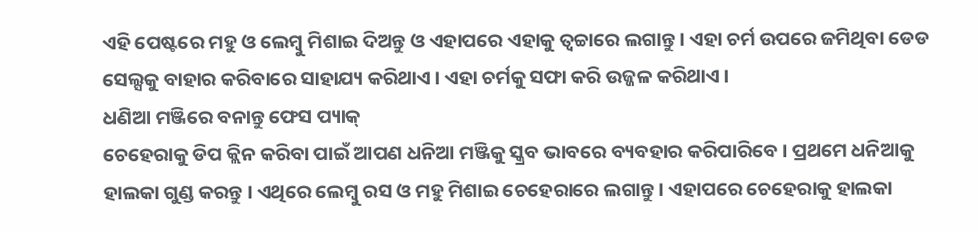ଏହି ପେଷ୍ଟରେ ମହୁ ଓ ଲେମ୍ବୁ ମିଶାଇ ଦିଅନ୍ତୁ ଓ ଏହାପରେ ଏହାକୁ ତ୍ୱଚ୍ଚାରେ ଲଗାନ୍ତୁ । ଏହା ଚର୍ମ ଉପରେ ଜମିଥିବା ଡେଡ ସେଲ୍ସକୁ ବାହାର କରିବାରେ ସାହାଯ୍ୟ କରିଥାଏ । ଏହା ଚର୍ମକୁ ସଫା କରି ଉଜ୍ଜଳ କରିଥାଏ ।
ଧଣିଆ ମଞ୍ଜିରେ ବନାନ୍ତୁ ଫେସ ପ୍ୟାକ୍
ଚେହେରାକୁ ଡିପ କ୍ଲିନ କରିବା ପାଇଁ ଆପଣ ଧନିଆ ମଞ୍ଜିକୁ ସ୍କ୍ରବ ଭାବରେ ବ୍ୟବହାର କରିପାରିବେ । ପ୍ରଥମେ ଧନିଆକୁ ହାଲକା ଗୁଣ୍ଡ କରନ୍ତୁ । ଏଥିରେ ଲେମ୍ବୁ ରସ ଓ ମହୁ ମିଶାଇ ଚେହେରାରେ ଲଗାନ୍ତୁ । ଏହାପରେ ଚେହେରାକୁ ହାଲକା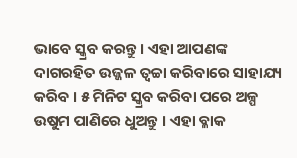ଭାବେ ସ୍କ୍ରବ କରନ୍ତୁ । ଏହା ଆପଣଙ୍କ ଦାଗରହିତ ଉଜ୍ଜଳ ତ୍ୱଚ୍ଚା କରିବାରେ ସାହାଯ୍ୟ କରିବ । ୫ ମିନିଟ ସ୍କ୍ରବ କରିବା ପରେ ଅଳ୍ପ ଉଷୁମ ପାଣିରେ ଧୁଅନ୍ତୁ । ଏହା ବ୍ଳାକ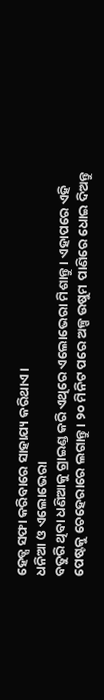ହେଡ୍ସ ସଫା କରିବାରେ ସାହାଯ୍ୟ କରିଥାଏ ।
ଧନିଆ ଓ ଏଲୋଭେରା
ବତୁରି ଥିବା ଧଣିଆକୁ ଗ୍ରାଇଣ୍ଡ କରି ଏଥିରେ ଏଲୋଭେରା ମିଶାନ୍ତୁ । ଏହାପରେ ଏହି ପେଷ୍ଟକୁ ଚେହେରାରେ ଲଗାନ୍ତୁ । ୨୦ ମିନିଟ ପରେ ଅଳ୍ପ ଉଷୁମ ପାଣିରେ ଧୋଇ ଦିଅନ୍ତୁ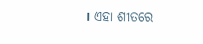। ଏହା ଶୀତରେ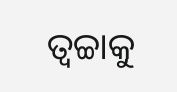ତ୍ୱଚ୍ଚାକୁ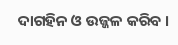ଦାଗହିନ ଓ ଉଜ୍ଜଳ କରିବ ।